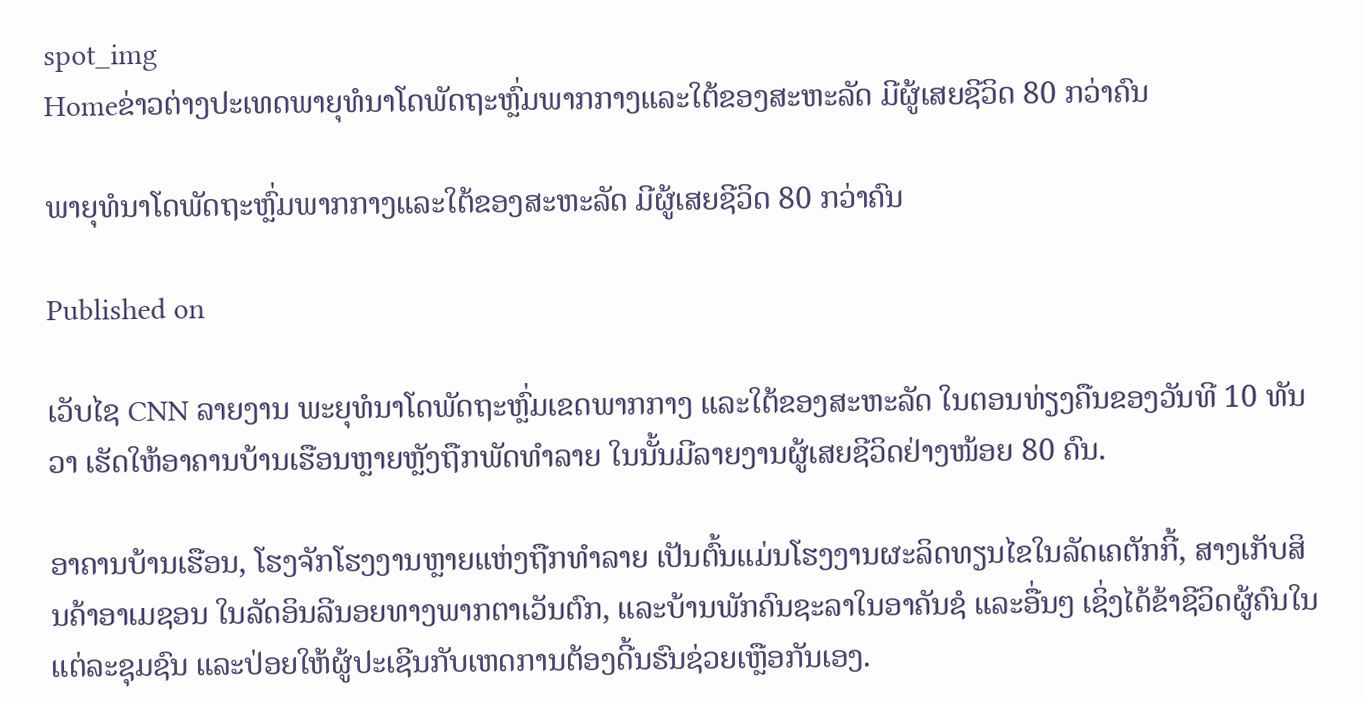spot_img
Homeຂ່າວຕ່າງປະເທດພາຍຸທໍນາໂດພັດຖະຫຼົ່ມພາກກາງແລະໃຕ້ຂອງສະຫະລັດ ມີຜູ້ເສຍຊີວິດ 80 ກວ່າຄົນ

ພາຍຸທໍນາໂດພັດຖະຫຼົ່ມພາກກາງແລະໃຕ້ຂອງສະຫະລັດ ມີຜູ້ເສຍຊີວິດ 80 ກວ່າຄົນ

Published on

ເວັບໄຊ CNN ລາຍງານ ພະຍຸທໍນາໂດພັດຖະຫຼົ່ມເຂດພາກກາງ ແລະໃຕ້ຂອງສະຫະລັດ ໃນຕອນທ່ຽງຄືນຂອງວັນທີ 10 ທັນວາ ເຮັດໃຫ້ອາຄານບ້ານເຮືອນຫຼາຍຫຼັງຖືກພັດທຳລາຍ ໃນນັ້ນມີລາຍງານຜູ້ເສຍຊີວິດຢ່າງໜ້ອຍ 80 ຄົນ.

ອາຄານບ້ານເຮືອນ, ໂຮງຈັກໂຮງງານຫຼາຍແຫ່ງຖືກທຳລາຍ ເປັນຕົ້ນແມ່ນໂຮງງານຜະລິດທຽນໄຂໃນລັດເຄຕັກກີ້, ສາງເກັບສິນຄ້າອາເມຊອນ ໃນລັດອິນລີນອຍທາງພາກຕາເວັນຕົກ, ແລະບ້ານພັກຄົນຊະລາໃນອາຄັນຊໍ ແລະອື່ນໆ ເຊິ່ງໄດ້ຂ້າຊີວິດຜູ້ຄົນໃນແຕ່ລະຊຸມຊົນ ແລະປ່ອຍໃຫ້ຜູ້ປະເຊີນກັບເຫດການຕ້ອງດີ້ນຮົນຊ່ວຍເຫຼືອກັນເອງ.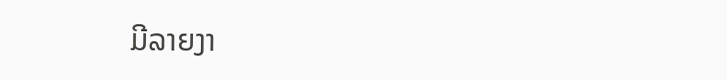ມີລາຍງາ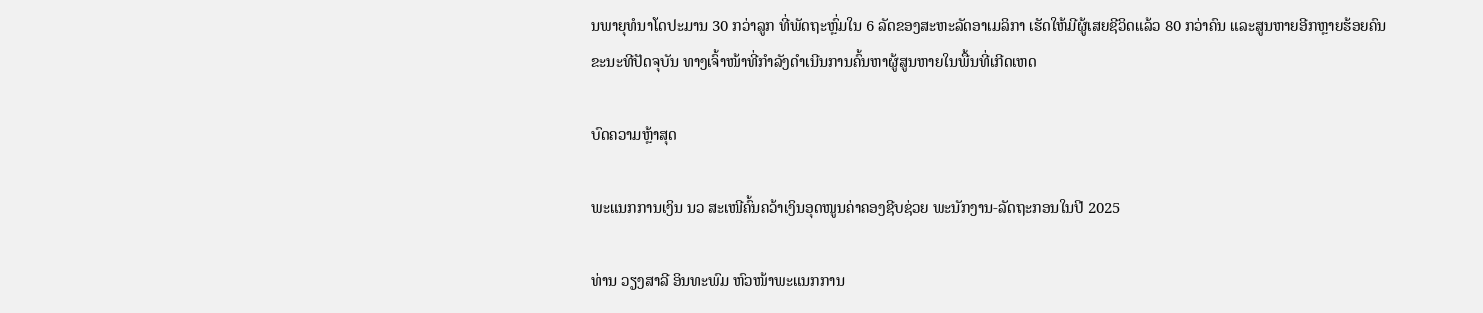ນພາຍຸທໍນາໂດປະມານ 30 ກວ່າລູກ ທີ່ພັດຖະຫຼົ່ມໃນ 6 ລັດຂອງສະຫະລັດອາເມລິກາ ເຮັດໃຫ້ມີຜູ້ເສຍຊີວິດແລ້ວ 80 ກວ່າຄົນ ແລະສູນຫາຍອີກຫຼາຍຮ້ອຍຄົນ ຂະນະທີປັດຈຸບັນ ທາງເຈົ້າໜ້າທີ່ກຳລັງດຳເນີນການຄົ້ນຫາຜູ້ສູນຫາຍໃນພື້ນທີ່ເກີດເຫດ

ບົດຄວາມຫຼ້າສຸດ

ພະແນກການເງິນ ນວ ສະເໜີຄົ້ນຄວ້າເງິນອຸດໜູນຄ່າຄອງຊີບຊ່ວຍ ພະນັກງານ-ລັດຖະກອນໃນປີ 2025

ທ່ານ ວຽງສາລີ ອິນທະພົມ ຫົວໜ້າພະແນກການ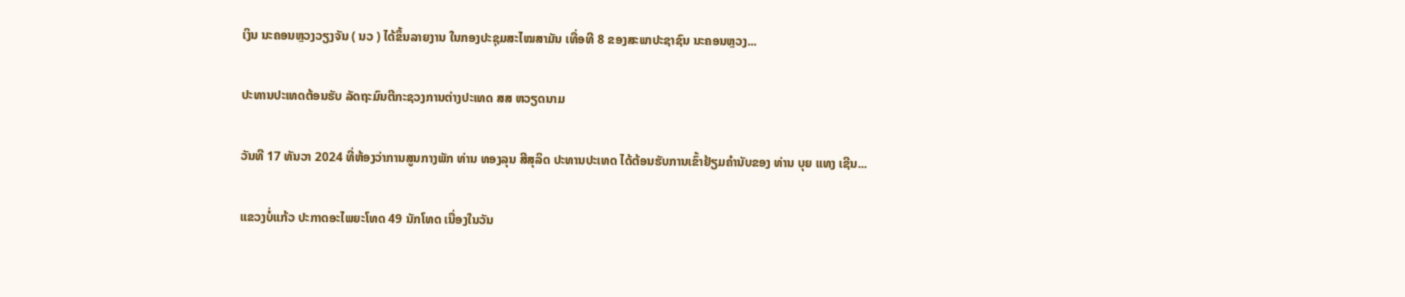ເງິນ ນະຄອນຫຼວງວຽງຈັນ ( ນວ ) ໄດ້ຂຶ້ນລາຍງານ ໃນກອງປະຊຸມສະໄໝສາມັນ ເທື່ອທີ 8 ຂອງສະພາປະຊາຊົນ ນະຄອນຫຼວງ...

ປະທານປະເທດຕ້ອນຮັບ ລັດຖະມົນຕີກະຊວງການຕ່າງປະເທດ ສສ ຫວຽດນາມ

ວັນທີ 17 ທັນວາ 2024 ທີ່ຫ້ອງວ່າການສູນກາງພັກ ທ່ານ ທອງລຸນ ສີສຸລິດ ປະທານປະເທດ ໄດ້ຕ້ອນຮັບການເຂົ້າຢ້ຽມຄຳນັບຂອງ ທ່ານ ບຸຍ ແທງ ເຊີນ...

ແຂວງບໍ່ແກ້ວ ປະກາດອະໄພຍະໂທດ 49 ນັກໂທດ ເນື່ອງໃນວັນ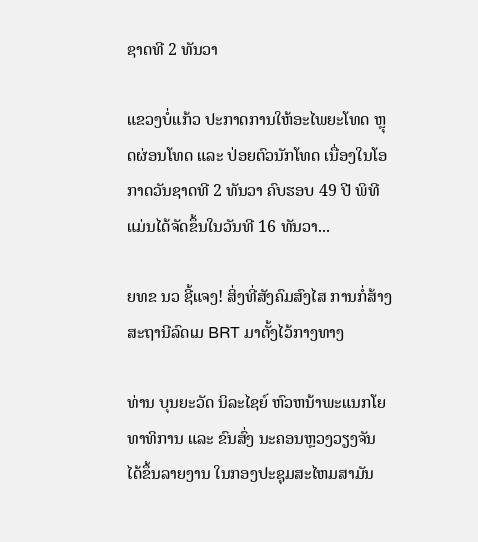ຊາດທີ 2 ທັນວາ

ແຂວງບໍ່ແກ້ວ ປະກາດການໃຫ້ອະໄພຍະໂທດ ຫຼຸດຜ່ອນໂທດ ແລະ ປ່ອຍຕົວນັກໂທດ ເນື່ອງໃນໂອກາດວັນຊາດທີ 2 ທັນວາ ຄົບຮອບ 49 ປີ ພິທີແມ່ນໄດ້ຈັດຂຶ້ນໃນວັນທີ 16 ທັນວາ...

ຍທຂ ນວ ຊີ້ແຈງ! ສິ່ງທີ່ສັງຄົມສົງໄສ ການກໍ່ສ້າງສະຖານີລົດເມ BRT ມາຕັ້ງໄວ້ກາງທາງ

ທ່ານ ບຸນຍະວັດ ນິລະໄຊຍ໌ ຫົວຫນ້າພະແນກໂຍທາທິການ ແລະ ຂົນສົ່ງ ນະຄອນຫຼວງວຽງຈັນ ໄດ້ຂຶ້ນລາຍງານ ໃນກອງປະຊຸມສະໄຫມສາມັນ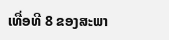ເທື່ອທີ 8 ຂອງສະພາ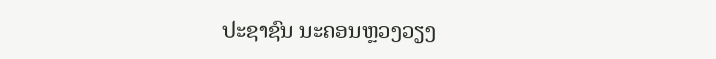ປະຊາຊົນ ນະຄອນຫຼວງວຽງ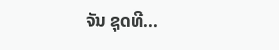ຈັນ ຊຸດທີ...